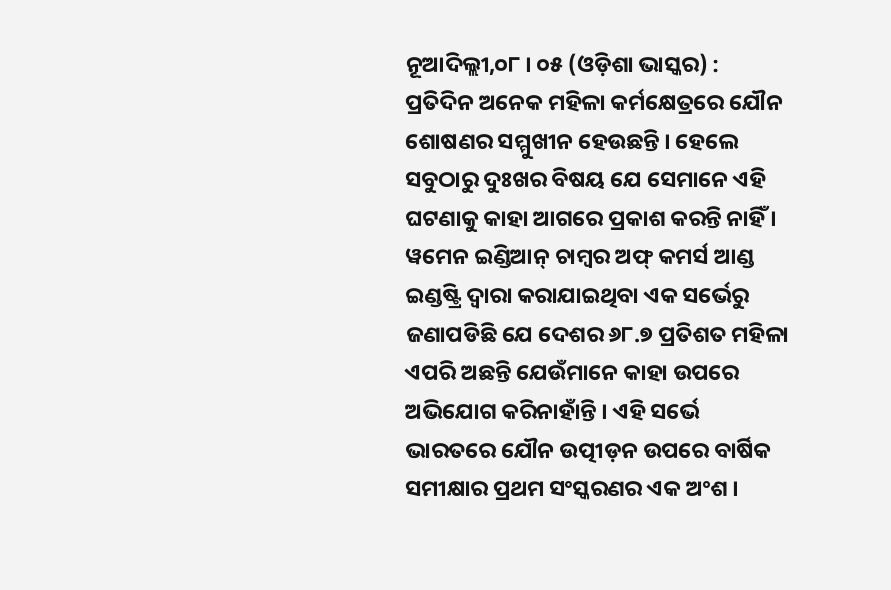ନୂଆଦିଲ୍ଲୀ,୦୮ । ୦୫ (ଓଡ଼ିଶା ଭାସ୍କର) : ପ୍ରତିଦିନ ଅନେକ ମହିଳା କର୍ମକ୍ଷେତ୍ରରେ ଯୌନ ଶୋଷଣର ସମ୍ମୁଖୀନ ହେଉଛନ୍ତି । ହେଲେ ସବୁଠାରୁ ଦୁଃଖର ବିଷୟ ଯେ ସେମାନେ ଏହି ଘଟଣାକୁ କାହା ଆଗରେ ପ୍ରକାଶ କରନ୍ତି ନାହିଁ । ୱମେନ ଇଣ୍ଡିଆନ୍ ଚାମ୍ବର ଅଫ୍ କମର୍ସ ଆଣ୍ଡ ଇଣ୍ଡଷ୍ଟ୍ରି ଦ୍ୱାରା କରାଯାଇଥିବା ଏକ ସର୍ଭେରୁ ଜଣାପଡିଛି ଯେ ଦେଶର ୬୮.୭ ପ୍ରତିଶତ ମହିଳା ଏପରି ଅଛନ୍ତି ଯେଉଁମାନେ କାହା ଉପରେ ଅଭିଯୋଗ କରିନାହାଁନ୍ତି । ଏହି ସର୍ଭେ ଭାରତରେ ଯୌନ ଉତ୍ପୀଡ଼ନ ଉପରେ ବାର୍ଷିକ ସମୀକ୍ଷାର ପ୍ରଥମ ସଂସ୍କରଣର ଏକ ଅଂଶ ।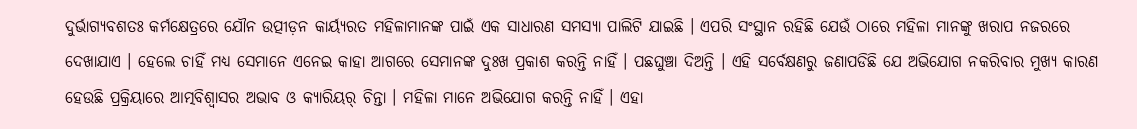ଦୁର୍ଭାଗ୍ୟବଶତଃ କର୍ମକ୍ଷେତ୍ରରେ ଯୌନ ଉତ୍ପୀଡ଼ନ କାର୍ୟ୍ୟରତ ମହିଳାମାନଙ୍କ ପାଇଁ ଏକ ସାଧାରଣ ସମସ୍ୟା ପାଲିଟି ଯାଇଛି । ଏପରି ସଂସ୍ଥାନ ରହିଛି ଯେଉଁ ଠାରେ ମହିଳା ମାନଙ୍କୁ ଖରାପ ନଜରରେ ଦେଖାଯାଏ । ହେଲେ ଚାହିଁ ମଧ୍ୟ ସେମାନେ ଏନେଇ କାହା ଆଗରେ ସେମାନଙ୍କ ଦୁଃଖ ପ୍ରକାଶ କରନ୍ତି ନାହିଁ । ପଛଘୁଞ୍ଚା ଦିଅନ୍ତି । ଏହି ସର୍ବେକ୍ଷଣରୁ ଜଣାପଡିଛି ଯେ ଅଭିଯୋଗ ନକରିବାର ମୁଖ୍ୟ କାରଣ ହେଉଛି ପ୍ରକ୍ରିୟାରେ ଆତ୍ମବିଶ୍ୱାସର ଅଭାବ ଓ କ୍ୟାରିୟର୍ ଚିନ୍ତା । ମହିଳା ମାନେ ଅଭିଯୋଗ କରନ୍ତି ନାହିଁ । ଏହା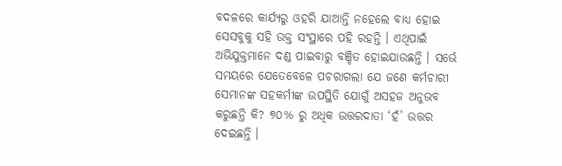ବଦଳରେ କାର୍ଯ୍ୟରୁ ଓହରି ଯାଆନ୍ତି ନହେଲେ ବାଧ୍ୟ ହୋଇ ସେସବୁକୁ ସହି ଉକ୍ତ ସଂସ୍ଥାରେ ପହି ରହନ୍ତି । ଏଥିପାଇଁ ଅଭିଯୁକ୍ତମାନେ ଦଣ୍ଡ ପାଇବାରୁ ବଞ୍ଚିତ ହୋଇଯାଉଛନ୍ତି । ସର୍ଭେ ସମୟରେ ଯେତେବେଳେ ପଚରାଗଲା ଯେ ଜଣେ କର୍ମଚାରୀ ସେମାନଙ୍କ ସହକର୍ମୀଙ୍କ ଉପସ୍ଥିତି ଯୋଗୁଁ ଅସହଜ ଅନୁଭବ କରୁଛନ୍ତି କି? ୭୦% ରୁ ଅଧିକ ଉତ୍ତରଦାତା ‘ହଁ’ ଉତ୍ତର ଦେଇଛନ୍ତି ।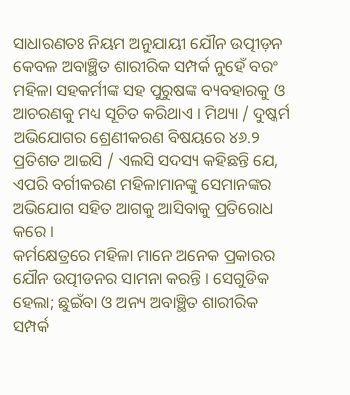ସାଧାରଣତଃ ନିୟମ ଅନୁଯାୟୀ ଯୌନ ଉତ୍ପୀଡ଼ନ କେବଳ ଅବାଞ୍ଛିତ ଶାରୀରିକ ସମ୍ପର୍କ ନୁହେଁ ବରଂ ମହିଳା ସହକର୍ମୀଙ୍କ ସହ ପୁରୁଷଙ୍କ ବ୍ୟବହାରକୁ ଓ ଆଚରଣକୁ ମଧ୍ୟ ସୂଚିତ କରିଥାଏ । ମିଥ୍ୟା / ଦୁଷ୍କର୍ମ ଅଭିଯୋଗର ଶ୍ରେଣୀକରଣ ବିଷୟରେ ୪୬.୨ ପ୍ରତିଶତ ଆଇସି / ଏଲସି ସଦସ୍ୟ କହିଛନ୍ତି ଯେ, ଏପରି ବର୍ଗୀକରଣ ମହିଳାମାନଙ୍କୁ ସେମାନଙ୍କର ଅଭିଯୋଗ ସହିତ ଆଗକୁ ଆସିବାକୁ ପ୍ରତିରୋଧ କରେ ।
କର୍ମକ୍ଷେତ୍ରରେ ମହିଳା ମାନେ ଅନେକ ପ୍ରକାରର ଯୌନ ଉତ୍ପୀଡନର ସାମନା କରନ୍ତି । ସେଗୁଡିକ ହେଲା; ଛୁଇଁବା ଓ ଅନ୍ୟ ଅବାଞ୍ଛିତ ଶାରୀରିକ ସମ୍ପର୍କ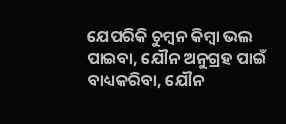ଯେପରିକି ଚୁମ୍ବନ କିମ୍ବା ଭଲ ପାଇବା, ଯୌନ ଅନୁଗ୍ରହ ପାଇଁ ବାଧ୍ୟକରିବା, ଯୌନ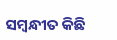ସମ୍ବନ୍ଧୀତ କିଛି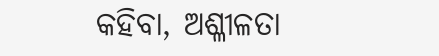କହିବା, ଅଶ୍ଳୀଳତା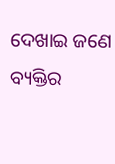ଦେଖାଇ ଜଣେ ବ୍ୟକ୍ତିର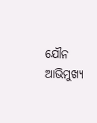ଯୌନ ଆଭିମୁଖ୍ୟ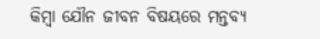କିମ୍ବା ଯୌନ ଜୀବନ ବିଷୟରେ ମନ୍ତବ୍ୟ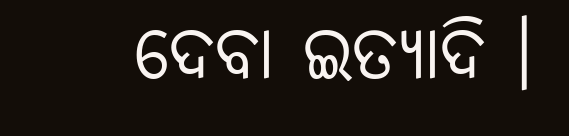ଦେବା ଇତ୍ୟାଦି ।